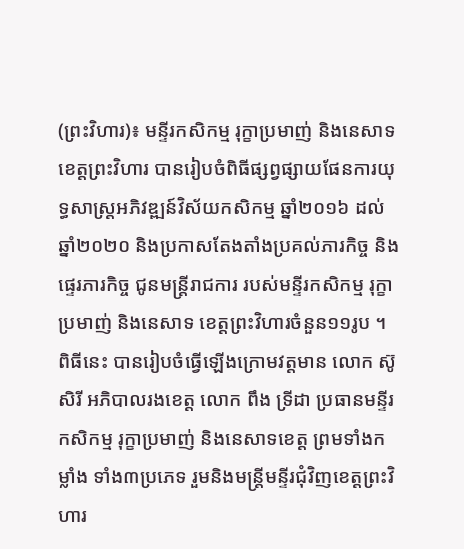(ព្រះវិហារ)៖ មន្ទីរកសិកម្ម រុក្ខាប្រមាញ់ និងនេសាទ ខេត្តព្រះវិហារ បានរៀបចំពិធីផ្សព្វផ្សាយផែនការយុទ្ធសាស្ត្រអភិវឌ្ឍន៍វិស័យកសិកម្ម ឆ្នាំ២០១៦ ដល់ឆ្នាំ២០២០ និងប្រកាសតែងតាំងប្រគល់ភារកិច្ច និងផ្ទេរភារកិច្ច ជូនមន្ត្រីរាជការ របស់មន្ទីរកសិកម្ម រុក្ខាប្រមាញ់ និងនេសាទ ខេត្តព្រះវិហារចំនួន១១រូប ។
ពិធីនេះ បានរៀបចំធ្វើឡើងក្រោមវត្តមាន លោក ស៊ូ សិរី អភិបាលរងខេត្ត លោក ពឹង ទ្រីដា ប្រធានមន្ទីរកសិកម្ម រុក្ខាប្រមាញ់ និងនេសាទខេត្ត ព្រមទាំងកម្លាំង ទាំង៣ប្រភេទ រួមនិងមន្ត្រីមន្ទីរជុំវិញខេត្តព្រះវិហារ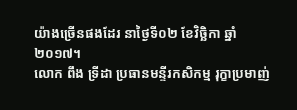យ៉ាងច្រើនផងដែរ នាថ្ងៃទី០២ ខែវិចិ្ឆកា ឆ្នាំ២០១៧។
លោក ពឹង ទ្រីដា ប្រធានមន្ទីរកសិកម្ម រុក្ខាប្រមាញ់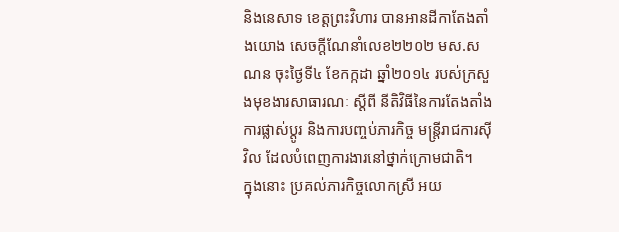និងនេសាទ ខេត្តព្រះវិហារ បានអានដីកាតែងតាំងយោង សេចក្តីណែនាំលេខ២២០២ មស.សណន ចុះថ្ងៃទី៤ ខែកក្កដា ឆ្នាំ២០១៤ របស់ក្រសួងមុខងារសាធារណៈ ស្តីពី នីតិវិធីនៃការតែងតាំងការផ្លាស់ប្តូរ និងការបញ្ចប់ភារកិច្ច មន្ត្រីរាជការស៊ីវិល ដែលបំពេញការងារនៅថ្នាក់ក្រោមជាតិ។
ក្នុងនោះ ប្រគល់ភារកិច្ចលោកស្រី អយ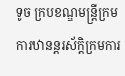ទូច ក្របខណ្ឌមន្ត្រីក្រមការឋានន្តរស័ក្តិក្រមការ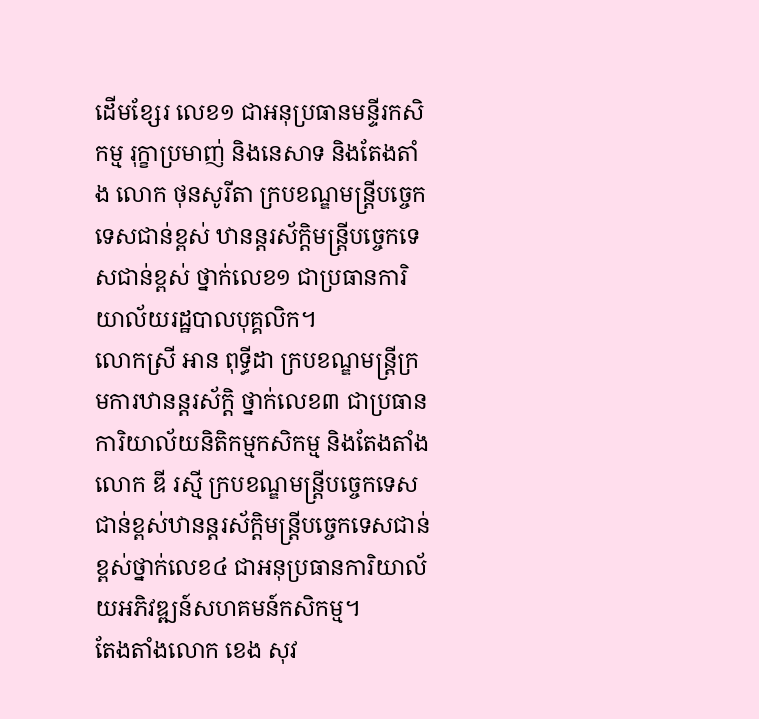ដើមខ្សែរ លេខ១ ជាអនុប្រធានមន្ទីរកសិកម្ម រុក្ខាប្រមាញ់ និងនេសាទ និងតែងតាំង លោក ថុនសូរីតា ក្របខណ្ឌមន្ត្រីបច្ចេកទេសជាន់ខ្ពស់ ឋានន្តរស័ក្តិមន្ត្រីបច្ចេកទេសជាន់ខ្ពស់ ថ្នាក់លេខ១ ជាប្រធានការិយាល័យរដ្ឋបាលបុគ្គលិក។
លោកស្រី អាន ពុទ្ធីដា ក្របខណ្ឌមន្ត្រីក្រមការឋានន្តរស័ក្តិ ថ្នាក់លេខ៣ ជាប្រធានការិយាល័យនិតិកម្មកសិកម្ម និងតែងតាំងលោក ឌី រស្មី ក្របខណ្ឌមន្ត្រីបច្ចេកទេសជាន់ខ្ពស់ឋានន្តរស័ក្តិមន្ត្រីបច្ចេកទេសជាន់ខ្ពស់ថ្នាក់លេខ៤ ជាអនុប្រធានការិយាល័យអភិវឌ្ឍន៍សហគមន៍កសិកម្ម។
តែងតាំងលោក ខេង សុវ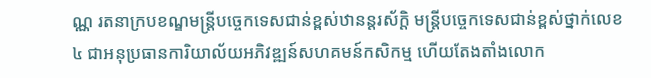ណ្ណ រតនាក្របខណ្ឌមន្ត្រីបច្ចេកទេសជាន់ខ្ពស់ឋានន្តរស័ក្តិ មន្ត្រីបច្ចេកទេសជាន់ខ្ពស់ថ្នាក់លេខ៤ ជាអនុប្រធានការិយាល័យអភិវឌ្ឍន៍សហគមន៍កសិកម្ម ហើយតែងតាំងលោក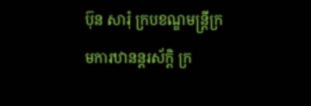ប៊ុន សារុំ ក្របខណ្ឌមន្ត្រីក្រមការឋានន្តរស័ក្តិ ក្រ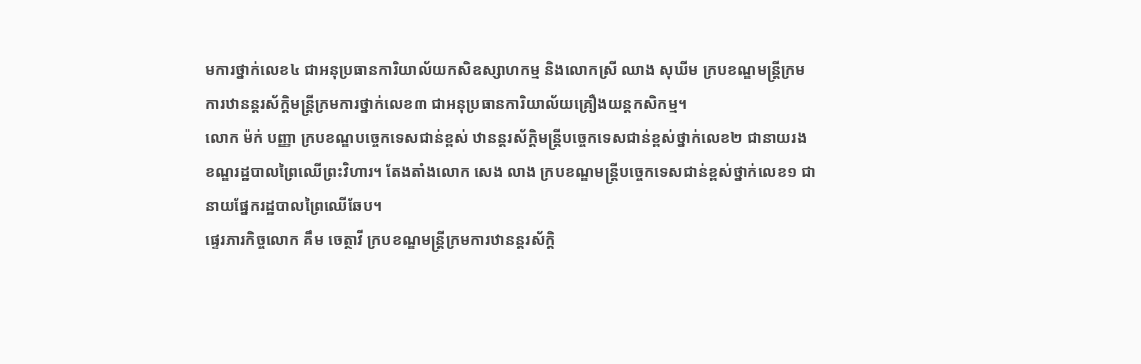មការថ្នាក់លេខ៤ ជាអនុប្រធានការិយាល័យកសិឧស្សាហកម្ម និងលោកស្រី ឈាង សុឃីម ក្របខណ្ឌមន្ត្រីក្រមការឋានន្តរស័ក្តិមន្ត្រីក្រមការថ្នាក់លេខ៣ ជាអនុប្រធានការិយាល័យគ្រឿងយន្តកសិកម្ម។
លោក ម៉ក់ បញ្ញា ក្របខណ្ឌបច្ចេកទេសជាន់ខ្ពស់ ឋានន្តរស័ក្តិមន្ត្រីបច្ចេកទេសជាន់ខ្ពស់ថ្នាក់លេខ២ ជានាយរងខណ្ឌរដ្ឋបាលព្រៃឈើព្រះវិហារ។ តែងតាំងលោក សេង លាង ក្របខណ្ឌមន្ត្រីបច្ចេកទេសជាន់ខ្ពស់ថ្នាក់លេខ១ ជានាយផ្នែករដ្ឋបាលព្រៃឈើឆែប។
ផ្ទេរភារកិច្ចលោក គឹម ចេត្ថាវី ក្របខណ្ឌមន្ត្រីក្រមការឋានន្តរស័ក្តិ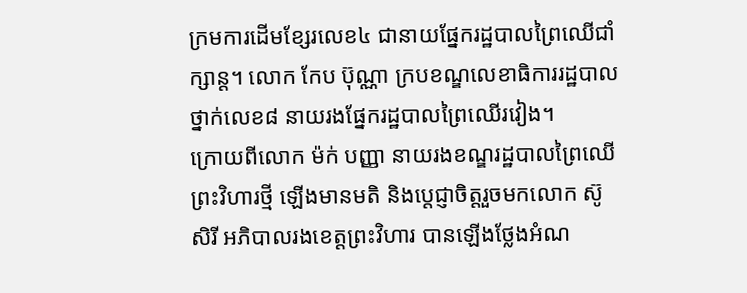ក្រមការដើមខ្សែរលេខ៤ ជានាយផ្នែករដ្ឋបាលព្រៃឈើជាំក្សាន្ត។ លោក កែប ប៊ុណ្ណា ក្របខណ្ឌលេខាធិការរដ្ឋបាលថ្នាក់លេខ៨ នាយរងផ្នែករដ្ឋបាលព្រៃឈើរវៀង។
ក្រោយពីលោក ម៉ក់ បញ្ញា នាយរងខណ្ឌរដ្ឋបាលព្រៃឈើព្រះវិហារថ្មី ឡើងមានមតិ និងប្តេជ្ញាចិត្តរួចមកលោក ស៊ូ សិរី អភិបាលរងខេត្តព្រះវិហារ បានឡើងថ្លែងអំណ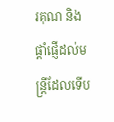រគុណ និងផ្តាំផ្ញើដល់មន្ត្រីដែលទើប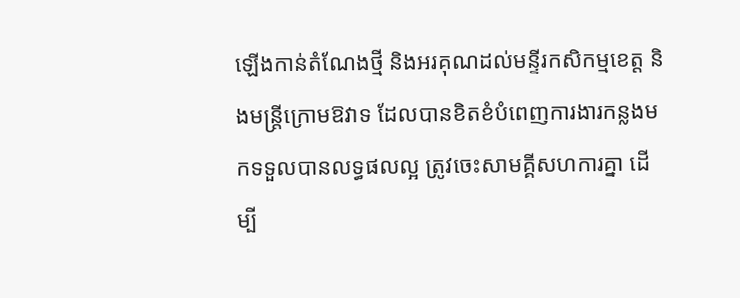ឡើងកាន់តំណែងថ្មី និងអរគុណដល់មន្ទីរកសិកម្មខេត្ត និងមន្ត្រីក្រោមឱវាទ ដែលបានខិតខំបំពេញការងារកន្លងមកទទួលបានលទ្ធផលល្អ ត្រូវចេះសាមគ្គីសហការគ្នា ដើម្បី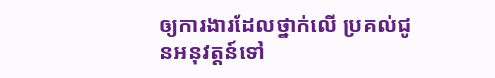ឲ្យការងារដែលថ្នាក់លើ ប្រគល់ជូនអនុវត្តន៍ទៅ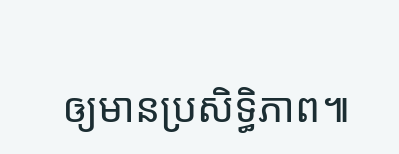ឲ្យមានប្រសិទ្ធិភាព៕